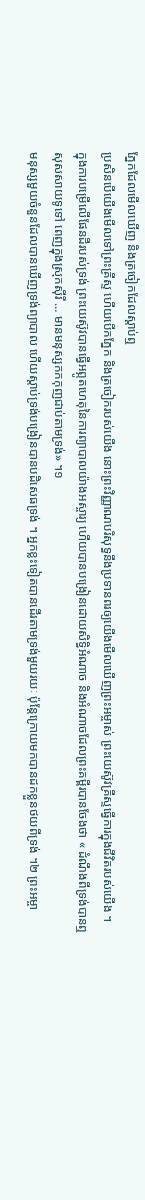ភ្នែកដែលមើលឃើញ និងត្រចៀកដែលស្ដាប់ឮ
ប្រសិនបើយើងមើលទៅព្រះគ្រីស្ទ ហើយបើកភ្នែក និងត្រចៀករបស់យើង នោះព្រះវិញ្ញាណបរិសុទ្ធនឹងប្រទានពរឲ្យយើងមើលឃើញព្រះអម្ចាស់ ព្រះយេស៊ូវគ្រីស្ទធ្វើការក្នុងជីវិតរបស់យើង ។
ក្នុងការបម្រើលើផែនដីរបស់ទ្រង់ ព្រះយេស៊ូវបានធ្វើអព្ភូតហេតុនៃការព្យាបាលយ៉ាងអស្ចារ្យ ហើយបានបង្រៀនដោយសិទ្ធិអំណាច និងអំណាចដែលព្រះគម្ពីរបានចែងថា « ដំណឹងពីទ្រង់បានឮសុសសាយទូទៅ ពេញក្នុងស្រុកស៊ីរី … មានមនុស្សកកកុញជាប់តាមទ្រង់» ។១
មនុស្សមួយចំនួនដែលបានឃើញទ្រង់ព្យាបាល ហើយស្ដាប់ទ្រង់បង្រៀនបានបដិសេធទ្រង់ ។ អ្នកខ្លះទៀតបានដើរតាមទ្រង់មួយរយៈ ប៉ុន្តែក្រោយមកបានដកខ្លួនថយពីទ្រង់ ។២ ព្រះអម្ចា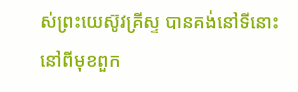ស់ព្រះយេស៊ូវគ្រីស្ទ បានគង់នៅទីនោះ នៅពីមុខពួក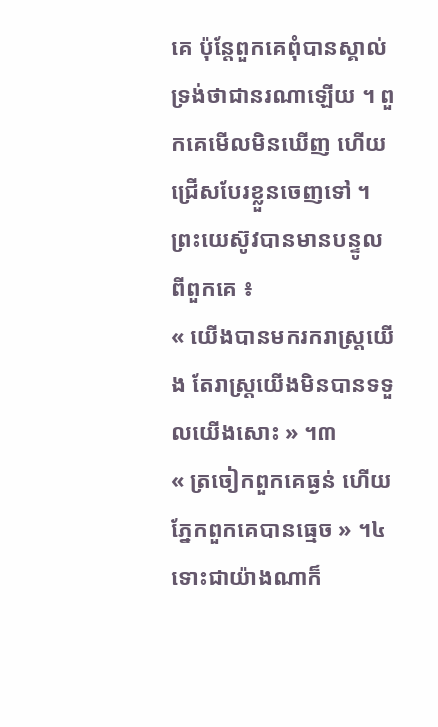គេ ប៉ុន្តែពួកគេពុំបានស្គាល់ទ្រង់ថាជានរណាឡើយ ។ ពួកគេមើលមិនឃើញ ហើយជ្រើសបែរខ្លួនចេញទៅ ។ ព្រះយេស៊ូវបានមានបន្ទូលពីពួកគេ ៖
« យើងបានមករករាស្ត្រយើង តែរាស្ត្រយើងមិនបានទទួលយើងសោះ » ។៣
« ត្រចៀកពួកគេធ្ងន់ ហើយភ្នែកពួកគេបានធ្មេច » ។៤
ទោះជាយ៉ាងណាក៏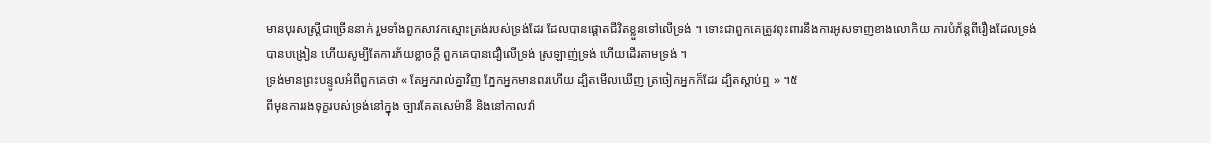មានបុរសស្ត្រីជាច្រើននាក់ រួមទាំងពួកសាវកស្មោះត្រង់របស់ទ្រង់ដែរ ដែលបានផ្ដោតជីវិតខ្លួនទៅលើទ្រង់ ។ ទោះជាពួកគេត្រូវពុះពារនឹងការអូសទាញខាងលោកិយ ការបំភ័ន្តពីរឿងដែលទ្រង់បានបង្រៀន ហើយសូម្បីតែការភ័យខ្លាចក្ដី ពួកគេបានជឿលើទ្រង់ ស្រឡាញ់ទ្រង់ ហើយដើរតាមទ្រង់ ។
ទ្រង់មានព្រះបន្ទូលអំពីពួកគេថា « តែអ្នករាល់គ្នាវិញ ភ្នែកអ្នកមានពរហើយ ដ្បិតមើលឃើញ ត្រចៀកអ្នកក៏ដែរ ដ្បិតស្តាប់ឮ » ។៥
ពីមុនការរងទុក្ខរបស់ទ្រង់នៅក្នុង ច្បារគែតសេម៉ានី និងនៅកាលវ៉ា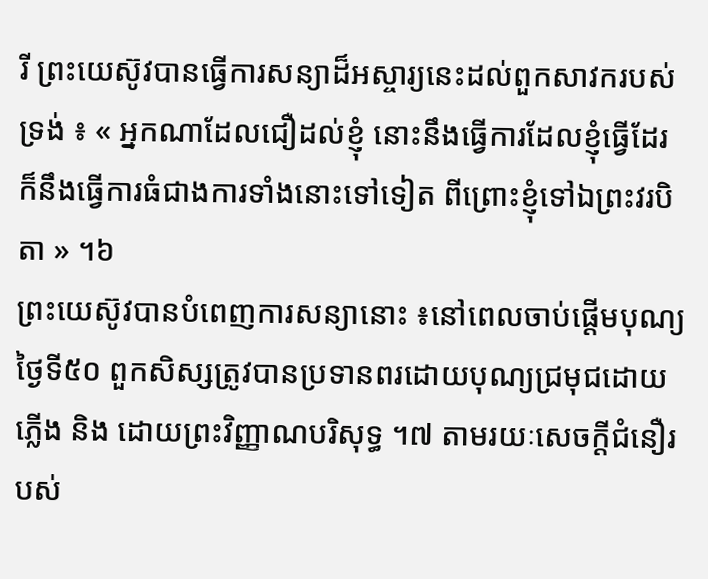រី ព្រះយេស៊ូវបានធ្វើការសន្យាដ៏អស្ចារ្យនេះដល់ពួកសាវករបស់ទ្រង់ ៖ « អ្នកណាដែលជឿដល់ខ្ញុំ នោះនឹងធ្វើការដែលខ្ញុំធ្វើដែរ ក៏នឹងធ្វើការធំជាងការទាំងនោះទៅទៀត ពីព្រោះខ្ញុំទៅឯព្រះវរបិតា » ។៦
ព្រះយេស៊ូវបានបំពេញការសន្យានោះ ៖នៅពេលចាប់ផ្តើមបុណ្យថ្ងៃទី៥០ ពួកសិស្សត្រូវបានប្រទានពរដោយបុណ្យជ្រមុជដោយភ្លើង និង ដោយព្រះវិញ្ញាណបរិសុទ្ធ ។៧ តាមរយៈសេចក្តីជំនឿរបស់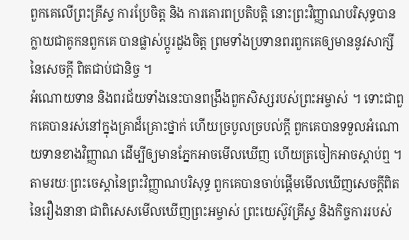ពួកគេលើព្រះគ្រីស្ទ ការប្រែចិត្ត និង ការគោរពប្រតិបត្តិ នោះព្រះវិញ្ញាណបរិសុទ្ធបានក្លាយជាគូកនពួកគេ បានផ្លាស់ប្តូរដួងចិត្ត ព្រមទាំងប្រទានពរពួកគេឲ្យមាននូវសាក្សីនៃសេចក្តី ពិតជាប់ជានិច្ច ។
អំណោយទាន និងពរជ័យទាំងនេះបានពង្រឹងពួកសិស្សរបស់ព្រះអម្ចាស់ ។ ទោះជាពួកគេបានរស់នៅក្នុងគ្រាដ៏គ្រោះថ្នាក់ ហើយច្របូលច្របល់ក្ដី ពួកគេបានទទួលអំណោយទានខាងវិញ្ញាណ ដើម្បីឲ្យមានភ្នែកអាចមើលឃើញ ហើយត្រចៀកអាចស្ដាប់ឮ ។ តាមរយៈព្រះចេស្ដានៃព្រះវិញ្ញាណបរិសុទ្ធ ពួកគេបានចាប់ផ្ដើមមើលឃើញសេចក្ដីពិតនៃរឿងនានា ជាពិសេសមើលឃើញព្រះអម្ចាស់ ព្រះយេស៊ូវគ្រីស្ទ និងកិច្ចការរបស់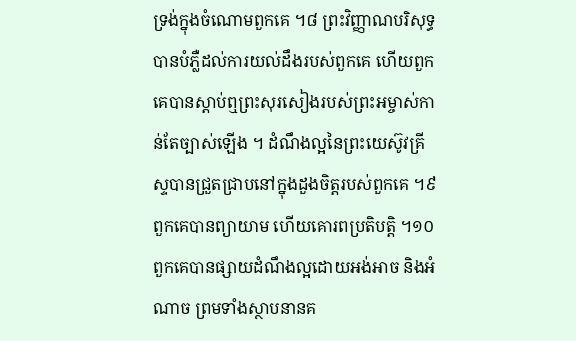ទ្រង់ក្នុងចំណោមពួកគេ ។៨ ព្រះវិញ្ញាណបរិសុទ្ធបានបំភ្លឺដល់ការយល់ដឹងរបស់ពួកគេ ហើយពួកគេបានស្ដាប់ឮព្រះសុរសៀងរបស់ព្រះអម្ចាស់កាន់តែច្បាស់ឡើង ។ ដំណឹងល្អនៃព្រះយេស៊ូវគ្រីស្ទបានជ្រួតជ្រាបនៅក្នុងដួងចិត្តរបស់ពួកគេ ។៩ ពួកគេបានព្យាយាម ហើយគោរពប្រតិបត្តិ ។១០ ពួកគេបានផ្សាយដំណឹងល្អដោយអង់អាច និងអំណាច ព្រមទាំងស្ថាបនានគ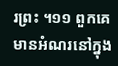រព្រះ ។១១ ពួកគេមានអំណរនៅក្នុង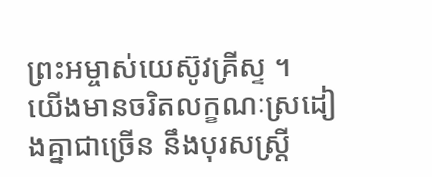ព្រះអម្ចាស់យេស៊ូវគ្រីស្ទ ។
យើងមានចរិតលក្ខណៈស្រដៀងគ្នាជាច្រើន នឹងបុរសស្ត្រី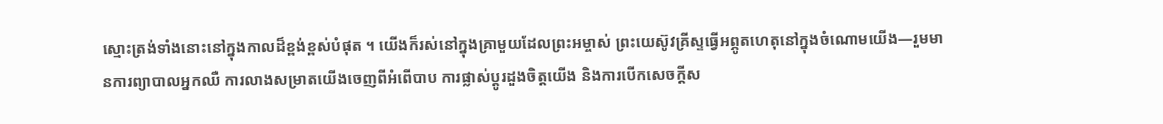ស្មោះត្រង់ទាំងនោះនៅក្នុងកាលដ៏ខ្ពង់ខ្ពស់បំផុត ។ យើងក៏រស់នៅក្នុងគ្រាមួយដែលព្រះអម្ចាស់ ព្រះយេស៊ូវគ្រីស្ទធ្វើអព្ភូតហេតុនៅក្នុងចំណោមយើង—រួមមានការព្យាបាលអ្នកឈឺ ការលាងសម្រាតយើងចេញពីអំពើបាប ការផ្លាស់ប្ដូរដួងចិត្តយើង និងការបើកសេចក្ដីស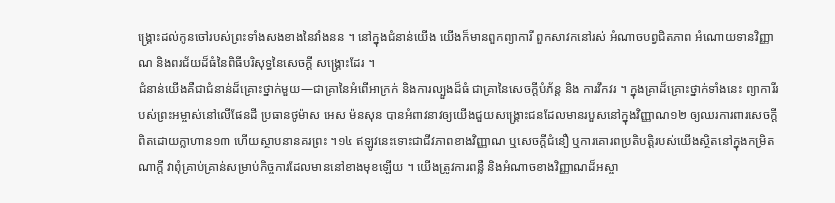ង្គ្រោះដល់កូនចៅរបស់ព្រះទាំងសងខាងនៃវាំងនន ។ នៅក្នុងជំនាន់យើង យើងក៏មានពួកព្យាការី ពួកសាវកនៅរស់ អំណាចបព្វជិតភាព អំណោយទានវិញ្ញាណ និងពរជ័យដ៏ធំនៃពិធីបរិសុទ្ធនៃសេចក្ដី សង្គ្រោះដែរ ។
ជំនាន់យើងគឺជាជំនាន់ដ៏គ្រោះថ្នាក់មួយ—ជាគ្រានៃអំពើអាក្រក់ និងការល្បួងដ៏ធំ ជាគ្រានៃសេចក្ដីបំភ័ន្ត និង ការវឹកវរ ។ ក្នុងគ្រាដ៏គ្រោះថ្នាក់ទាំងនេះ ព្យាការីរបស់ព្រះអម្ចាស់នៅលើផែនដី ប្រធានថូម៉ាស អេស ម៉នសុន បានអំពាវនាវឲ្យយើងជួយសង្គ្រោះជនដែលមានរបួសនៅក្នុងវិញ្ញាណ១២ ឲ្យឈរការពារសេចក្ដីពិតដោយក្លាហាន១៣ ហើយស្ថាបនានគរព្រះ ។១៤ ឥឡូវនេះទោះជាជីវភាពខាងវិញ្ញាណ ឬសេចក្ដីជំនឿ ឬការគោរពប្រតិបត្តិរបស់យើងស្ថិតនៅក្នុងកម្រិតណាក្ដី វាពុំគ្រាប់គ្រាន់សម្រាប់កិច្ចការដែលមាននៅខាងមុខឡើយ ។ យើងត្រូវការពន្លឺ និងអំណាចខាងវិញ្ញាណដ៏អស្ចា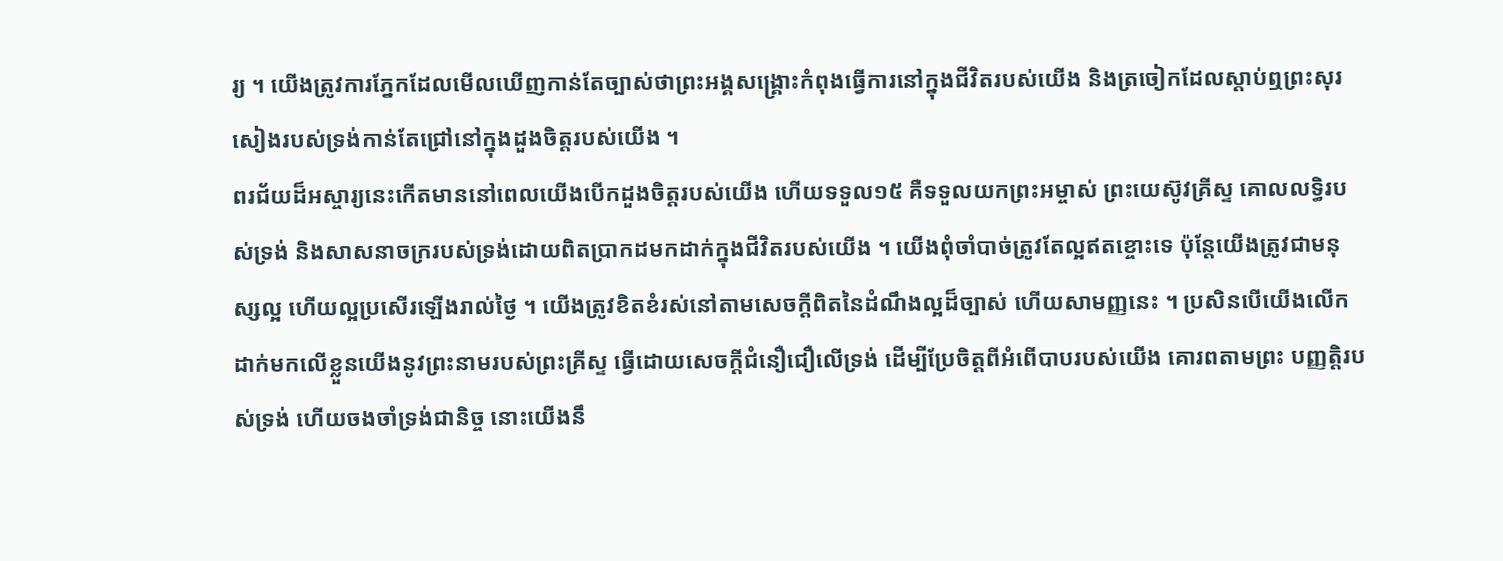រ្យ ។ យើងត្រូវការភ្នែកដែលមើលឃើញកាន់តែច្បាស់ថាព្រះអង្គសង្គ្រោះកំពុងធ្វើការនៅក្នុងជីវិតរបស់យើង និងត្រចៀកដែលស្ដាប់ឮព្រះសុរសៀងរបស់ទ្រង់កាន់តែជ្រៅនៅក្នុងដួងចិត្តរបស់យើង ។
ពរជ័យដ៏អស្ចារ្យនេះកើតមាននៅពេលយើងបើកដួងចិត្តរបស់យើង ហើយទទួល១៥ គឺទទួលយកព្រះអម្ចាស់ ព្រះយេស៊ូវគ្រីស្ទ គោលលទ្ធិរបស់ទ្រង់ និងសាសនាចក្ររបស់ទ្រង់ដោយពិតប្រាកដមកដាក់ក្នុងជីវិតរបស់យើង ។ យើងពុំចាំបាច់ត្រូវតែល្អឥតខ្ចោះទេ ប៉ុន្តែយើងត្រូវជាមនុស្សល្អ ហើយល្អប្រសើរឡើងរាល់ថ្ងៃ ។ យើងត្រូវខិតខំរស់នៅតាមសេចក្ដីពិតនៃដំណឹងល្អដ៏ច្បាស់ ហើយសាមញ្ញនេះ ។ ប្រសិនបើយើងលើកដាក់មកលើខ្លួនយើងនូវព្រះនាមរបស់ព្រះគ្រីស្ទ ធ្វើដោយសេចក្ដីជំនឿជឿលើទ្រង់ ដើម្បីប្រែចិត្តពីអំពើបាបរបស់យើង គោរពតាមព្រះ បញ្ញត្តិរបស់ទ្រង់ ហើយចងចាំទ្រង់ជានិច្ច នោះយើងនឹ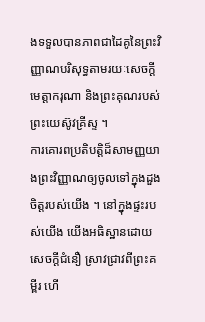ងទទួលបានភាពជាដៃគូនៃព្រះវិញ្ញាណបរិសុទ្ធតាមរយៈសេចក្ដីមេត្តាករុណា និងព្រះគុណរបស់ព្រះយេស៊ូវគ្រីស្ទ ។
ការគោរពប្រតិបត្តិដ៏សាមញ្ញយាងព្រះវិញ្ញាណឲ្យចូលទៅក្នុងដួងចិត្តរបស់យើង ។ នៅក្នុងផ្ទះរបស់យើង យើងអធិស្ឋានដោយសេចក្តីជំនឿ ស្រាវជ្រាវពីព្រះគម្ពីរ ហើ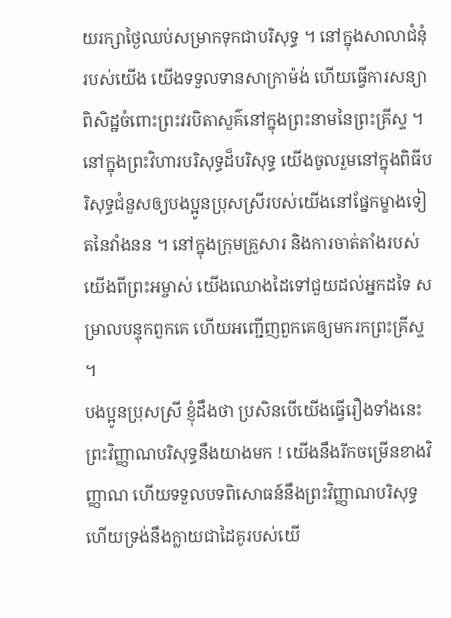យរក្សាថ្ងៃឈប់សម្រាកទុកជាបរិសុទ្ធ ។ នៅក្នុងសាលាជំនុំរបស់យើង យើងទទួលទានសាក្រាម៉ង់ ហើយធ្វើការសន្យាពិសិដ្ឋចំពោះព្រះវរបិតាសួគ៌នៅក្នុងព្រះនាមនៃព្រះគ្រីស្ទ ។ នៅក្នុងព្រះវិហារបរិសុទ្ធដ៏បរិសុទ្ធ យើងចូលរួមនៅក្នុងពិធីបរិសុទ្ធជំនួសឲ្យបងប្អូនប្រុសស្រីរបស់យើងនៅផ្នែកម្ខាងទៀតនៃវាំងនន ។ នៅក្នុងក្រុមគ្រួសារ និងការចាត់តាំងរបស់យើងពីព្រះអម្ចាស់ យើងឈោងដៃទៅជួយដល់អ្នកដទៃ សម្រាលបន្ទុកពួកគេ ហើយអញ្ជើញពួកគេឲ្យមករកព្រះគ្រីស្ទ ។
បងប្អូនប្រុសស្រី ខ្ញុំដឹងថា ប្រសិនបើយើងធ្វើរឿងទាំងនេះ ព្រះវិញ្ញាណបរិសុទ្ធនឹងយាងមក ! យើងនឹងរីកចម្រើនខាងវិញ្ញាណ ហើយទទួលបទពិសោធន៍នឹងព្រះវិញ្ញាណបរិសុទ្ធ ហើយទ្រង់នឹងក្លាយជាដៃគូរបស់យើ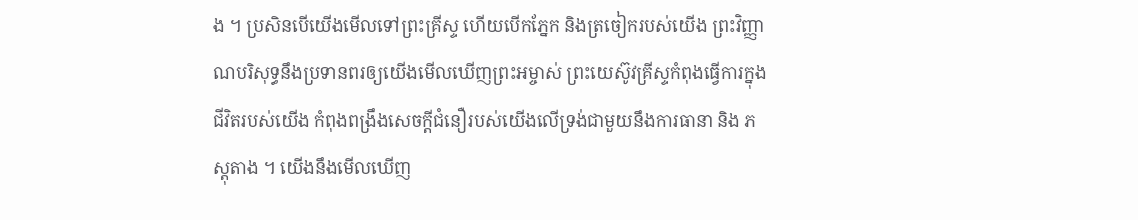ង ។ ប្រសិនបើយើងមើលទៅព្រះគ្រីស្ទ ហើយបើកភ្នែក និងត្រចៀករបស់យើង ព្រះវិញ្ញាណបរិសុទ្ធនឹងប្រទានពរឲ្យយើងមើលឃើញព្រះអម្ចាស់ ព្រះយេស៊ូវគ្រីស្ទកំពុងធ្វើការក្នុងជីវិតរបស់យើង កំពុងពង្រឹងសេចក្ដីជំនឿរបស់យើងលើទ្រង់ជាមួយនឹងការធានា និង ភស្ដុតាង ។ យើងនឹងមើលឃើញ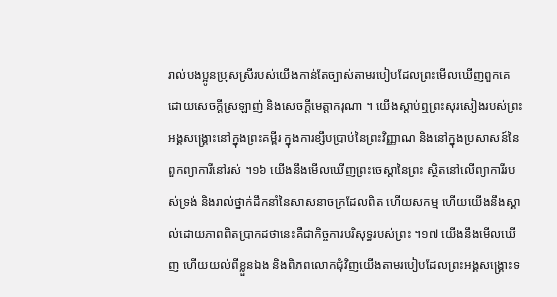រាល់បងប្អូនប្រុសស្រីរបស់យើងកាន់តែច្បាស់តាមរបៀបដែលព្រះមើលឃើញពួកគេ ដោយសេចក្ដីស្រឡាញ់ និងសេចក្ដីមេត្តាករុណា ។ យើងស្ដាប់ឮព្រះសុរសៀងរបស់ព្រះអង្គសង្គ្រោះនៅក្នុងព្រះគម្ពីរ ក្នុងការខ្សឹបប្រាប់នៃព្រះវិញ្ញាណ និងនៅក្នុងប្រសាសន៍នៃពួកព្យាការីនៅរស់ ។១៦ យើងនឹងមើលឃើញព្រះចេស្ដានៃព្រះ ស្ថិតនៅលើព្យាការីរបស់ទ្រង់ និងរាល់ថ្នាក់ដឹកនាំនៃសាសនាចក្រដែលពិត ហើយសកម្ម ហើយយើងនឹងស្គាល់ដោយភាពពិតប្រាកដថានេះគឺជាកិច្ចការបរិសុទ្ធរបស់ព្រះ ។១៧ យើងនឹងមើលឃើញ ហើយយល់ពីខ្លួនឯង និងពិភពលោកជុំវិញយើងតាមរបៀបដែលព្រះអង្គសង្គ្រោះទ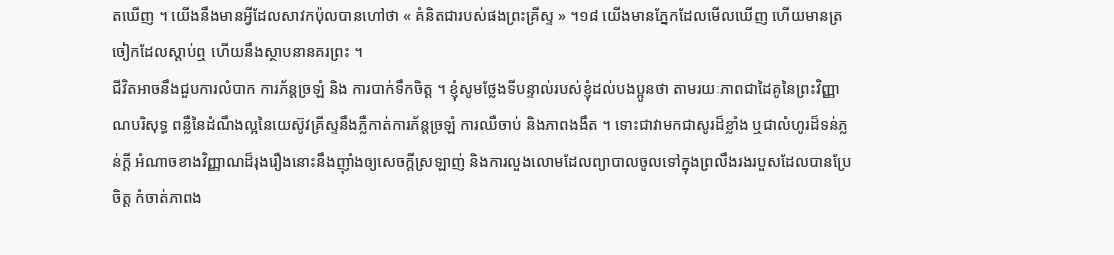តឃើញ ។ យើងនឹងមានអ្វីដែលសាវកប៉ុលបានហៅថា « គំនិតជារបស់ផងព្រះគ្រីស្ទ » ។១៨ យើងមានភ្នែកដែលមើលឃើញ ហើយមានត្រចៀកដែលស្ដាប់ឮ ហើយនឹងស្ថាបនានគរព្រះ ។
ជីវិតអាចនឹងជួបការលំបាក ការភ័ន្តច្រឡំ និង ការបាក់ទឹកចិត្ត ។ ខ្ញុំសូមថ្លែងទីបន្ទាល់របស់ខ្ញុំដល់បងប្អូនថា តាមរយៈភាពជាដៃគូនៃព្រះវិញ្ញាណបរិសុទ្ធ ពន្លឺនៃដំណឹងល្អនៃយេស៊ូវគ្រីស្ទនឹងភ្លឺកាត់ការភ័ន្ដច្រឡំ ការឈឺចាប់ និងភាពងងឹត ។ ទោះជាវាមកជាសូរដ៏ខ្លាំង ឬជាលំហូរដ៏ទន់ភ្លន់ក្ដី អំណាចខាងវិញ្ញាណដ៏រុងរឿងនោះនឹងញ៉ាំងឲ្យសេចក្ដីស្រឡាញ់ និងការលួងលោមដែលព្យាបាលចូលទៅក្នុងព្រលឹងរងរបួសដែលបានប្រែចិត្ត កំចាត់ភាពង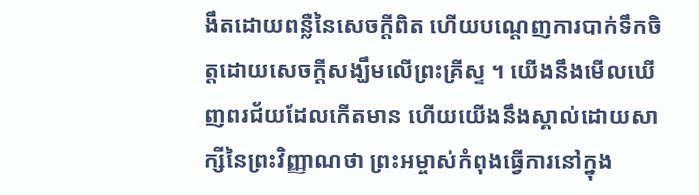ងឹតដោយពន្លឺនៃសេចក្ដីពិត ហើយបណ្ដេញការបាក់ទឹកចិត្តដោយសេចក្ដីសង្ឃឹមលើព្រះគ្រីស្ទ ។ យើងនឹងមើលឃើញពរជ័យដែលកើតមាន ហើយយើងនឹងស្គាល់ដោយសាក្សីនៃព្រះវិញ្ញាណថា ព្រះអម្ចាស់កំពុងធ្វើការនៅក្នុង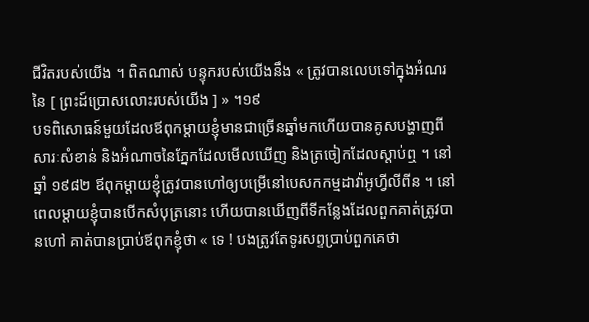ជីវិតរបស់យើង ។ ពិតណាស់ បន្ទុករបស់យើងនឹង « ត្រូវបានលេបទៅក្នុងអំណរនៃ [ ព្រះដ៍ប្រោសលោះរបស់យើង ] » ។១៩
បទពិសោធន៍មួយដែលឪពុកម្ដាយខ្ញុំមានជាច្រើនឆ្នាំមកហើយបានគូសបង្ហាញពីសារៈសំខាន់ និងអំណាចនៃភ្នែកដែលមើលឃើញ និងត្រចៀកដែលស្ដាប់ឮ ។ នៅឆ្នាំ ១៩៨២ ឪពុកម្ដាយខ្ញុំត្រូវបានហៅឲ្យបម្រើនៅបេសកកម្មដាវ៉ាអូហ្វីលីពីន ។ នៅពេលម្ដាយខ្ញុំបានបើកសំបុត្រនោះ ហើយបានឃើញពីទីកន្លែងដែលពួកគាត់ត្រូវបានហៅ គាត់បានប្រាប់ឪពុកខ្ញុំថា « ទេ ! បងត្រូវតែទូរសព្ទប្រាប់ពួកគេថា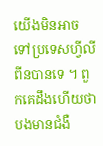យើងមិនអាចទៅប្រទេសហ្វីលីពីនបានទេ ។ ពួកគេដឹងហើយថាបងមានជំងឺ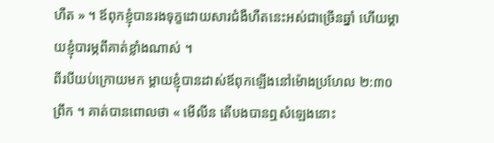ហឺត » ។ ឪពុកខ្ញុំបានរងទុក្ខដោយសារជំងឺហឺតនេះអស់ជាច្រើនឆ្នាំ ហើយម្ដាយខ្ញុំបារម្ភពីគាត់ខ្លាំងណាស់ ។
ពីរបីយប់ក្រោយមក ម្ដាយខ្ញុំបានដាស់ឪពុកឡើងនៅម៉ោងប្រហែល ២:៣០ ព្រឹក ។ គាត់បានពោលថា « មើលីន តើបងបានឮសំឡេងនោះ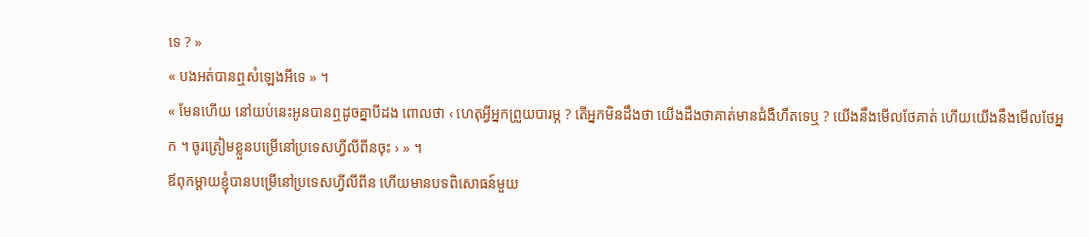ទេ ? »
« បងអត់បានឮសំឡេងអីទេ » ។
« មែនហើយ នៅយប់នេះអូនបានឮដូចគ្នាបីដង ពោលថា ‹ ហេតុអ្វីអ្នកព្រួយបារម្ភ ? តើអ្នកមិនដឹងថា យើងដឹងថាគាត់មានជំងឺហឺតទេឬ ? យើងនឹងមើលថែគាត់ ហើយយើងនឹងមើលថែអ្នក ។ ចូរត្រៀមខ្លួនបម្រើនៅប្រទេសហ្វីលីពីនចុះ › » ។
ឪពុកម្ដាយខ្ញុំបានបម្រើនៅប្រទេសហ្វីលីពីន ហើយមានបទពិសោធន៍មួយ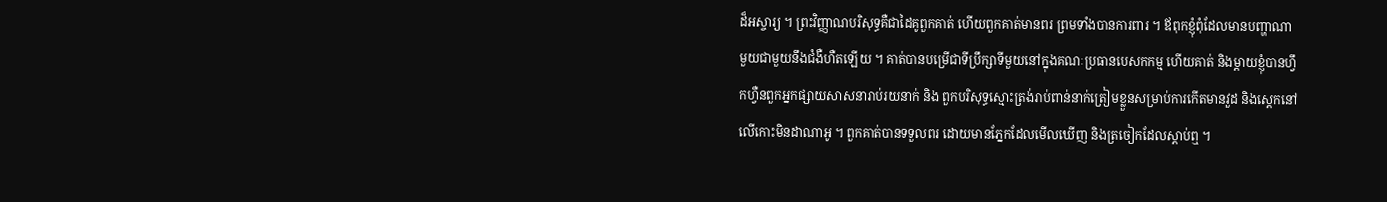ដ៏អស្ចារ្យ ។ ព្រះវិញ្ញាណបរិសុទ្ធគឺជាដៃគូពួកគាត់ ហើយពួកគាត់មានពរ ព្រមទាំងបានការពារ ។ ឪពុកខ្ញុំពុំដែលមានបញ្ហាណាមួយជាមួយនឹងជំងឺហឺតឡើយ ។ គាត់បានបម្រើជាទីប្រឹក្សាទីមួយនៅក្នុងគណៈប្រធានបេសកកម្ម ហើយគាត់ និងម្ដាយខ្ញុំបានហ្វឹកហ្វឺនពួកអ្នកផ្សាយសាសនារាប់រយនាក់ និង ពួកបរិសុទ្ធស្មោះត្រង់រាប់ពាន់នាក់ត្រៀមខ្លួនសម្រាប់ការកើតមានវួដ និងស្ដេកនៅលើកោះមិនដាណាអូ ។ ពួកគាត់បានទទួលពរ ដោយមានភ្នែកដែលមើលឃើញ និងត្រចៀកដែលស្ដាប់ឮ ។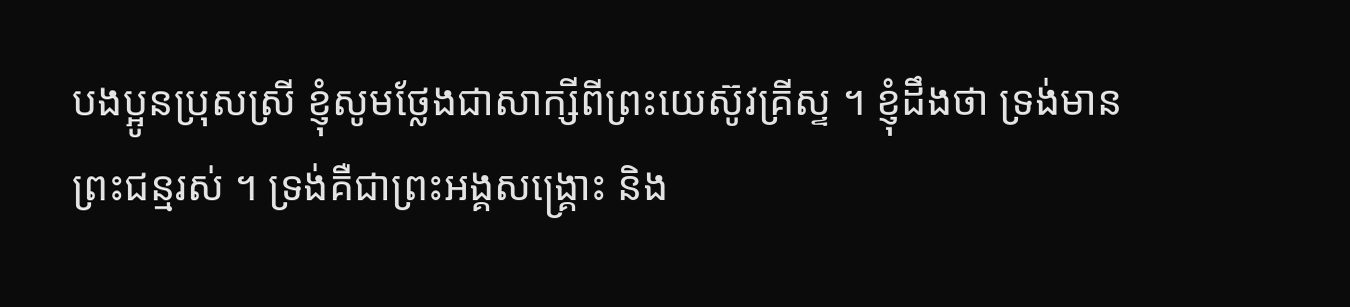បងប្អូនប្រុសស្រី ខ្ញុំសូមថ្លែងជាសាក្សីពីព្រះយេស៊ូវគ្រីស្ទ ។ ខ្ញុំដឹងថា ទ្រង់មានព្រះជន្មរស់ ។ ទ្រង់គឺជាព្រះអង្គសង្គ្រោះ និង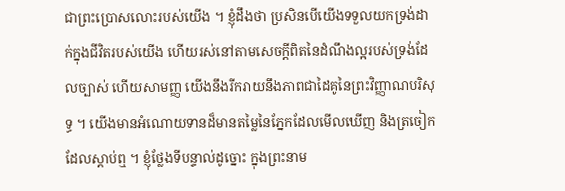ជាព្រះប្រោសលោះរបស់យើង ។ ខ្ញុំដឹងថា ប្រសិនបើយើងទទួលយកទ្រង់ដាក់ក្នុងជីវិតរបស់យើង ហើយរស់នៅតាមសេចក្ដីពិតនៃដំណឹងល្អរបស់ទ្រង់ដែលច្បាស់ ហើយសាមញ្ញ យើងនឹងរីករាយនឹងភាពជាដៃគូនៃព្រះវិញ្ញាណបរិសុទ្ធ ។ យើងមានអំណោយទានដ៏មានតម្លៃនៃភ្នែកដែលមើលឃើញ និងត្រចៀកដែលស្ដាប់ឮ ។ ខ្ញុំថ្លែងទីបន្ទាល់ដូច្នោះ ក្នុងព្រះនាម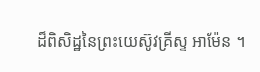ដ៏ពិសិដ្ឋនៃព្រះយេស៊ូវគ្រីស្ទ អាម៉ែន ។